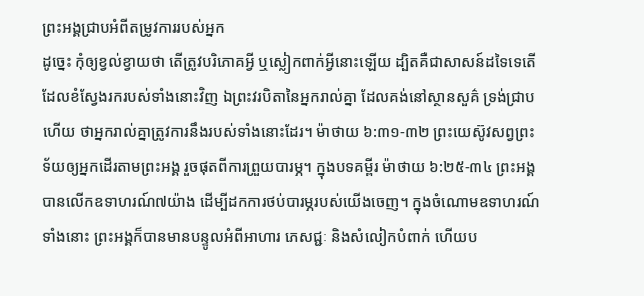ព្រះអង្គជ្រាបអំពីតម្រូវការរបស់អ្នក
ដូច្នេះ កុំឲ្យខ្វល់ខ្វាយថា តើត្រូវបរិភោគអ្វី ឬស្លៀកពាក់អ្វីនោះឡើយ ដ្បិតគឺជាសាសន៍ដទៃទេតើ ដែលខំស្វែងរករបស់ទាំងនោះវិញ ឯព្រះវរបិតានៃអ្នករាល់គ្នា ដែលគង់នៅស្ថានសួគ៌ ទ្រង់ជ្រាបហើយ ថាអ្នករាល់គ្នាត្រូវការនឹងរបស់ទាំងនោះដែរ។ ម៉ាថាយ ៦:៣១-៣២ ព្រះយេស៊ូវសព្វព្រះទ័យឲ្យអ្នកដើរតាមព្រះអង្គ រួចផុតពីការព្រួយបារម្ភ។ ក្នុងបទគម្ពីរ ម៉ាថាយ ៦:២៥-៣៤ ព្រះអង្គបានលើកឧទាហរណ៍៧យ៉ាង ដើម្បីដកការថប់បារម្ភរបស់យើងចេញ។ ក្នុងចំណោមឧទាហរណ៍ទាំងនោះ ព្រះអង្គក៏បានមានបន្ទូលអំពីអាហារ ភេសជ្ជៈ និងសំលៀកបំពាក់ ហើយប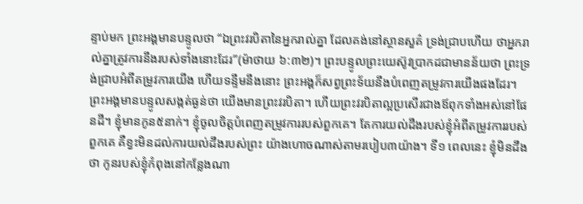ន្ទាប់មក ព្រះអង្គមានបន្ទូលថា “ឯព្រះវរបិតានៃអ្នករាល់គ្នា ដែលគង់នៅស្ថានសួគ៌ ទ្រង់ជ្រាបហើយ ថាអ្នករាល់គ្នាត្រូវការនឹងរបស់ទាំងនោះដែរ”(ម៉ាថាយ ៦:៣២)។ ព្រះបន្ទូលព្រះយេស៊ូវប្រាកដជាមានន័យថា ព្រះទ្រង់ជ្រាបអំពីតម្រូវការយើង ហើយទន្ទឹមនឹងនោះ ព្រះអង្គក៏សព្វព្រះទ័យនឹងបំពេញតម្រូវការយើងផងដែរ។ ព្រះអង្គមានបន្ទូលសង្កត់ធ្ងន់ថា យើងមានព្រះវរបិតា។ ហើយព្រះវរបិតាល្អប្រសើរជាងឪពុកទាំងអស់នៅផែនដី។ ខ្ញុំមានកូន៥នាក់។ ខ្ញុំចូលចិត្តបំពេញតម្រូវការរបស់ពួកគេ។ តែការយល់ដឹងរបស់ខ្ញុំអំពីតម្រូវការរបស់ពួកគេ គឺខ្វះមិនដល់ការយល់ដឹងរបស់ព្រះ យ៉ាងហោចណាស់តាមរបៀប៣យ៉ាង។ ទី១ ពេលនេះ ខ្ញុំមិនដឹងថា កូនរបស់ខ្ញុំកំពុងនៅកន្លែងណា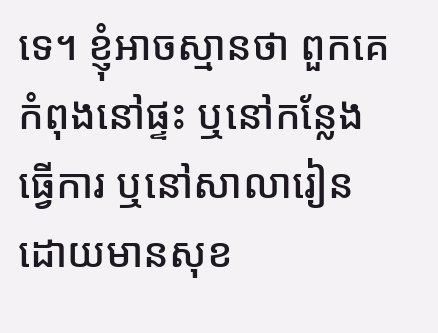ទេ។ ខ្ញុំអាចស្មានថា ពួកគេកំពុងនៅផ្ទះ ឬនៅកន្លែងធ្វើការ ឬនៅសាលារៀន ដោយមានសុខ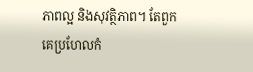ភាពល្អ និងសុវត្ថិភាព។ តែពួកគេប្រហែលកំ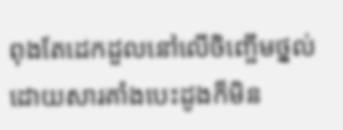ពុងតែដេកដួលនៅលើចិញ្ចើមថ្នល់ ដោយសារគាំងបេះដូងក៏មិន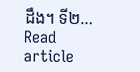ដឹង។ ទី២…
Read article